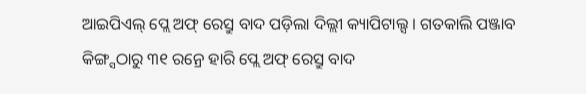ଆଇପିଏଲ୍ ପ୍ଲେ ଅଫ୍ ରେସ୍ରୁ ବାଦ ପଡ଼ିଲା ଦିଲ୍ଲୀ କ୍ୟାପିଟାଲ୍ସ । ଗତକାଲି ପଞ୍ଜାବ କିଙ୍ଗ୍ସଠାରୁ ୩୧ ରନ୍ରେ ହାରି ପ୍ଲେ ଅଫ୍ ରେସ୍ରୁ ବାଦ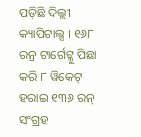ପଡ଼ିଛି ଦିଲ୍ଲୀ କ୍ୟାପିଟାଲ୍ସ । ୧୬୮ ରନ୍ର ଟାର୍ଗେଟ୍କୁ ପିଛା କରି ୮ ୱିକେଟ୍ ହରାଇ ୧୩୬ ରନ୍ ସଂଗ୍ରହ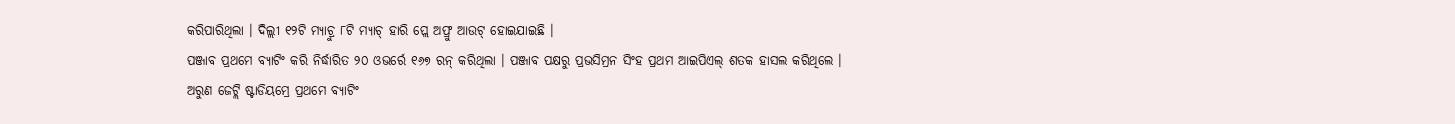କରିପାରିଥିଲା । ଦିଲ୍ଲୀ ୧୨ଟି ମ୍ୟାଚ୍ରୁ ୮ଟି ମ୍ୟାଚ୍ ହାରି ପ୍ଲେ ଅଫ୍ରୁ ଆଉଟ୍ ହୋଇଯାଇଛି ।
ପଞ୍ଜାବ ପ୍ରଥମେ ବ୍ୟାଟିଂ କରି ନିର୍ଦ୍ଧାରିତ ୨୦ ଓଭର୍ରେ ୧୬୭ ରନ୍ କରିଥିଲା । ପଞ୍ଜାବ ପକ୍ଷରୁ ପ୍ରଭସିମ୍ରନ ସିଂହ ପ୍ରଥମ ଆଇପିଏଲ୍ ଶତକ ହାସଲ କରିଥିଲେ । ଅରୁଣ ଜେଟ୍ଲି ଷ୍ଟାଡିୟମ୍ରେ ପ୍ରଥମେ ବ୍ୟାଟିଂ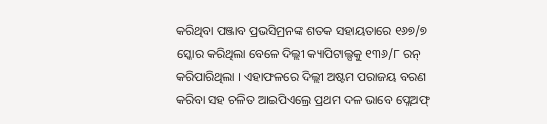କରିଥିବା ପଞ୍ଜାବ ପ୍ରଭସିମ୍ରନଙ୍କ ଶତକ ସହାୟତାରେ ୧୬୭/୭ ସ୍କୋର କରିଥିଲା ବେଳେ ଦିଲ୍ଲୀ କ୍ୟାପିଟାଲ୍ସକୁ ୧୩୬/୮ ରନ୍ କରିପାରିଥିଲା । ଏହାଫଳରେ ଦିଲ୍ଲୀ ଅଷ୍ଟମ ପରାଜୟ ବରଣ କରିବା ସହ ଚଳିତ ଆଇପିଏଲ୍ରେ ପ୍ରଥମ ଦଳ ଭାବେ ପ୍ଲେଅଫ୍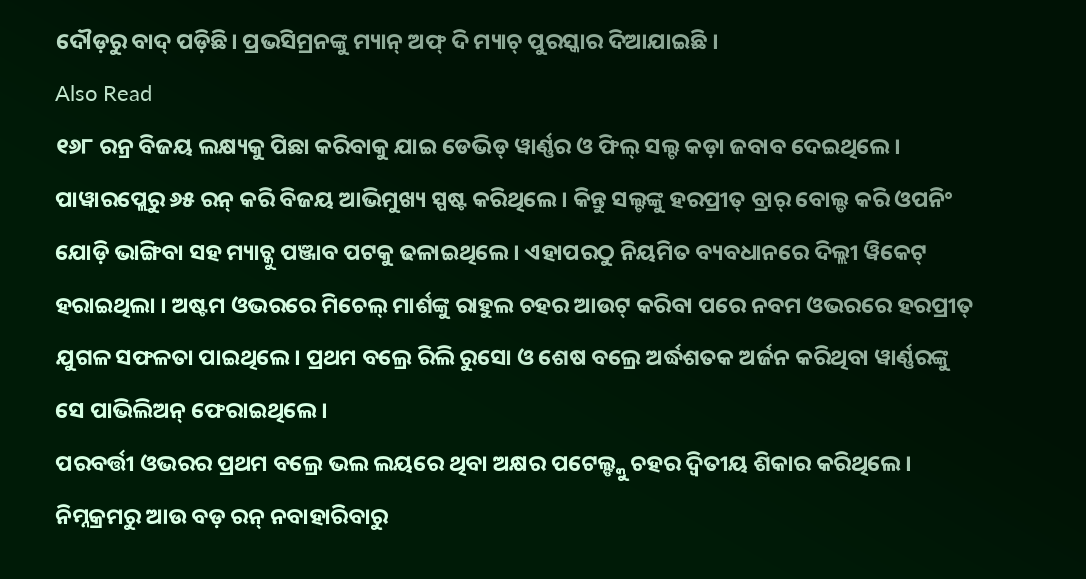ଦୌଡ଼ରୁ ବାଦ୍ ପଡ଼ିଛି। ପ୍ରଭସିମ୍ରନଙ୍କୁ ମ୍ୟାନ୍ ଅଫ୍ ଦି ମ୍ୟାଚ୍ ପୁରସ୍କାର ଦିଆଯାଇଛି ।
Also Read
୧୬୮ ରନ୍ର ବିଜୟ ଲକ୍ଷ୍ୟକୁ ପିଛା କରିବାକୁ ଯାଇ ଡେଭିଡ୍ ୱାର୍ଣ୍ଣର ଓ ଫିଲ୍ ସଲ୍ଟ କଡ଼ା ଜବାବ ଦେଇଥିଲେ। ପାୱାରପ୍ଲେରୁ ୬୫ ରନ୍ କରି ବିଜୟ ଆଭିମୁଖ୍ୟ ସ୍ପଷ୍ଟ କରିଥିଲେ। କିନ୍ତୁ ସଲ୍ଟଙ୍କୁ ହରପ୍ରୀତ୍ ବ୍ରାର୍ ବୋଲ୍ଡ କରି ଓପନିଂ ଯୋଡ଼ି ଭାଙ୍ଗିବା ସହ ମ୍ୟାଚ୍କୁ ପଞ୍ଜାବ ପଟକୁ ଢଳାଇଥିଲେ । ଏହାପରଠୁ ନିୟମିତ ବ୍ୟବଧାନରେ ଦିଲ୍ଲୀ ୱିକେଟ୍ ହରାଇଥିଲା । ଅଷ୍ଟମ ଓଭରରେ ମିଚେଲ୍ ମାର୍ଶଙ୍କୁ ରାହୁଲ ଚହର ଆଉଟ୍ କରିବା ପରେ ନବମ ଓଭରରେ ହରପ୍ରୀତ୍ ଯୁଗଳ ସଫଳତା ପାଇଥିଲେ। ପ୍ରଥମ ବଲ୍ରେ ରିଲି ରୁସୋ ଓ ଶେଷ ବଲ୍ରେ ଅର୍ଦ୍ଧଶତକ ଅର୍ଜନ କରିଥିବା ୱାର୍ଣ୍ଣରଙ୍କୁ ସେ ପାଭିଲିଅନ୍ ଫେରାଇଥିଲେ।
ପରବର୍ତ୍ତୀ ଓଭରର ପ୍ରଥମ ବଲ୍ରେ ଭଲ ଲୟରେ ଥିବା ଅକ୍ଷର ପଟେଲ୍ଙ୍କୁ ଚହର ଦ୍ୱିତୀୟ ଶିକାର କରିଥିଲେ। ନିମ୍ନକ୍ରମରୁ ଆଉ ବଡ଼ ରନ୍ ନବାହାରିବାରୁ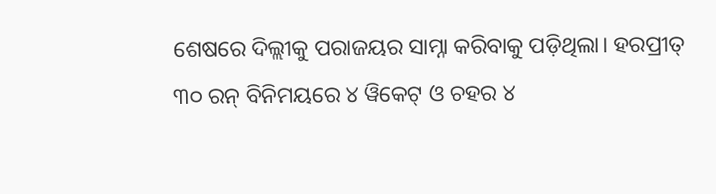ଶେଷରେ ଦିଲ୍ଲୀକୁ ପରାଜୟର ସାମ୍ନା କରିବାକୁ ପଡ଼ିଥିଲା। ହରପ୍ରୀତ୍ ୩୦ ରନ୍ ବିନିମୟରେ ୪ ୱିକେଟ୍ ଓ ଚହର ୪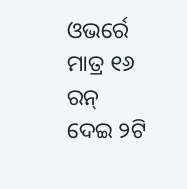ଓଭର୍ରେ ମାତ୍ର ୧୬ ରନ୍ ଦେଇ ୨ଟି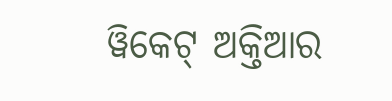ୱିକେଟ୍ ଅକ୍ତିଆର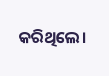କରିଥିଲେ।